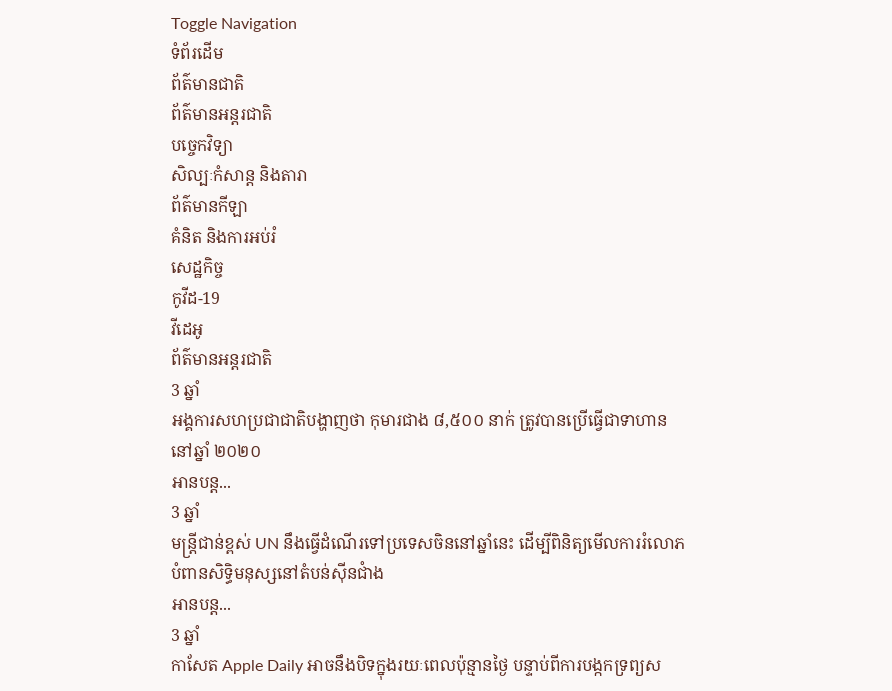Toggle Navigation
ទំព័រដើម
ព័ត៌មានជាតិ
ព័ត៌មានអន្តរជាតិ
បច្ចេកវិទ្យា
សិល្បៈកំសាន្ត និងតារា
ព័ត៌មានកីឡា
គំនិត និងការអប់រំ
សេដ្ឋកិច្ច
កូវីដ-19
វីដេអូ
ព័ត៌មានអន្តរជាតិ
3 ឆ្នាំ
អង្គការសហប្រជាជាតិបង្ហាញថា កុមារជាង ៨,៥០០ នាក់ ត្រូវបានប្រើធ្វើជាទាហាននៅឆ្នាំ ២០២០
អានបន្ត...
3 ឆ្នាំ
មន្ត្រីជាន់ខ្ពស់ UN នឹងធ្វើដំណើរទៅប្រទេសចិននៅឆ្នាំនេះ ដើម្បីពិនិត្យមើលការរំលោភបំពានសិទ្ធិមនុស្សនៅតំបន់ស៊ីនជាំង
អានបន្ត...
3 ឆ្នាំ
កាសែត Apple Daily អាចនឹងបិទក្នុងរយៈពេលប៉ុន្មានថ្ងៃ បន្ទាប់ពីការបង្កកទ្រព្យស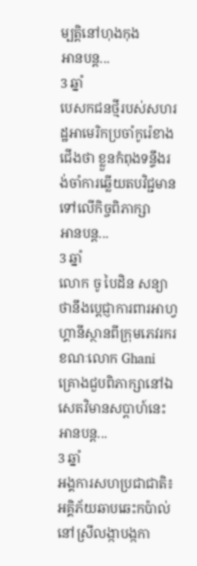ម្បត្តិនៅហុងកុង
អានបន្ត...
3 ឆ្នាំ
បេសកជនថ្មីរបស់សហរដ្ឋអាមេរិកប្រចាំកូរ៉េខាងជើងថា ខ្លួនកំពុងទន្ទឹងរង់ចាំការឆ្លើយតបវិជ្ជមាន ទៅលើកិច្ចពិភាក្សា
អានបន្ត...
3 ឆ្នាំ
លោក ចូ បៃដិន សន្យាថានឹងប្ដេជ្ញាការពារអាហ្វហ្គានីស្ថានពីក្រុមភេវរករ ខណៈលោក Ghani គ្រោងជួបពិភាក្សានៅឯសេតវិមានសប្ដាហ៍នេះ
អានបន្ត...
3 ឆ្នាំ
អង្គការសហប្រជាជាតិ៖ អគ្គិភ័យឆាបឆេះកប៉ាល់នៅស្រីលង្កាបង្កកា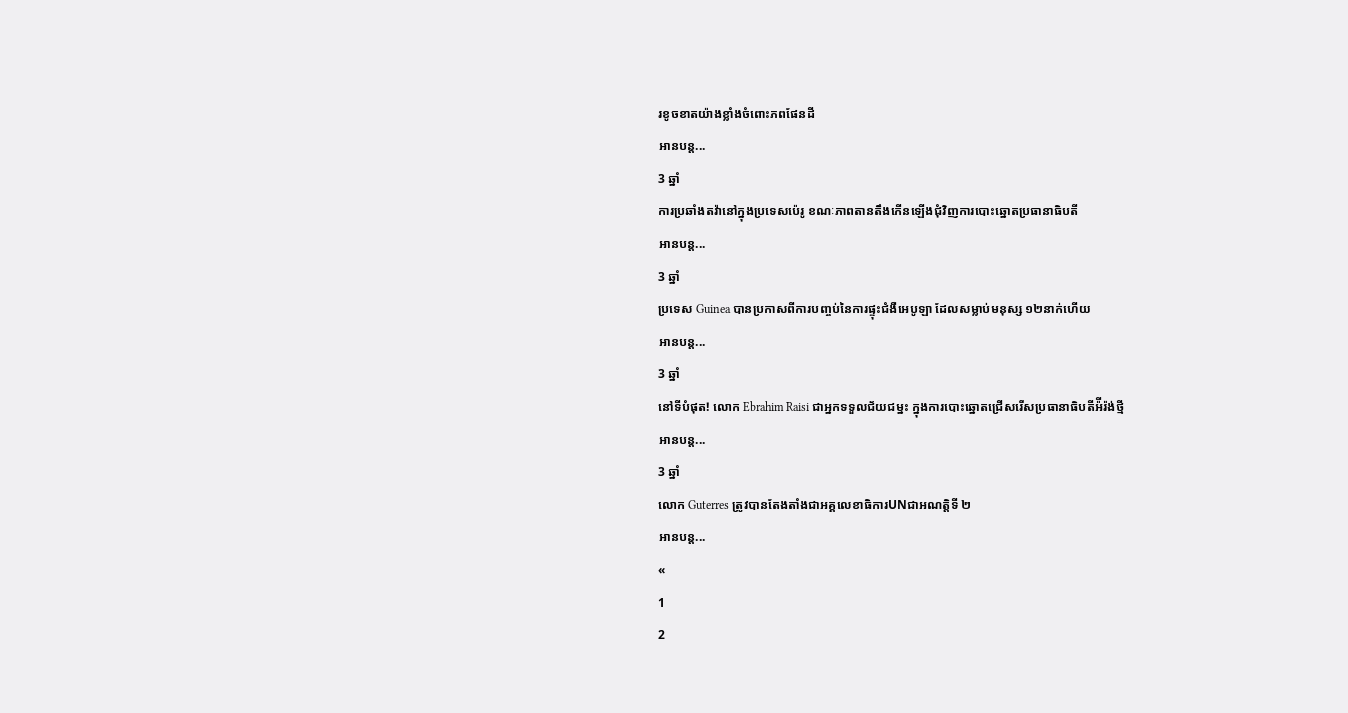រខូចខាតយ៉ាងខ្លាំងចំពោះភពផែនដី
អានបន្ត...
3 ឆ្នាំ
ការប្រឆាំងតវ៉ានៅក្នុងប្រទេសប៉េរូ ខណៈភាពតានតឹងកើនឡើងជុំវិញការបោះឆ្នោតប្រធានាធិបតី
អានបន្ត...
3 ឆ្នាំ
ប្រទេស Guinea បានប្រកាសពីការបញ្ចប់នៃការផ្ទុះជំងឺអេបូឡា ដែលសម្លាប់មនុស្ស ១២នាក់ហើយ
អានបន្ត...
3 ឆ្នាំ
នៅទីបំផុត! លោក Ebrahim Raisi ជាអ្នកទទួលជ័យជម្នះ ក្នុងការបោះឆ្នោតជ្រើសរើសប្រធានាធិបតីអ៉ីរ៉ង់ថ្មី
អានបន្ត...
3 ឆ្នាំ
លោក Guterres ត្រូវបានតែងតាំងជាអគ្គលេខាធិការUNជាអណត្តិទី ២
អានបន្ត...
«
1
2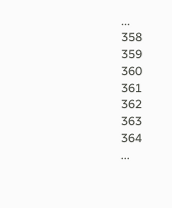...
358
359
360
361
362
363
364
...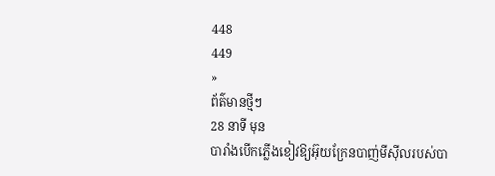448
449
»
ព័ត៌មានថ្មីៗ
28 នាទី មុន
បារាំងបើកភ្លើងខៀវឱ្យអ៊ុយក្រែនបាញ់មីស៊ីលរបស់បា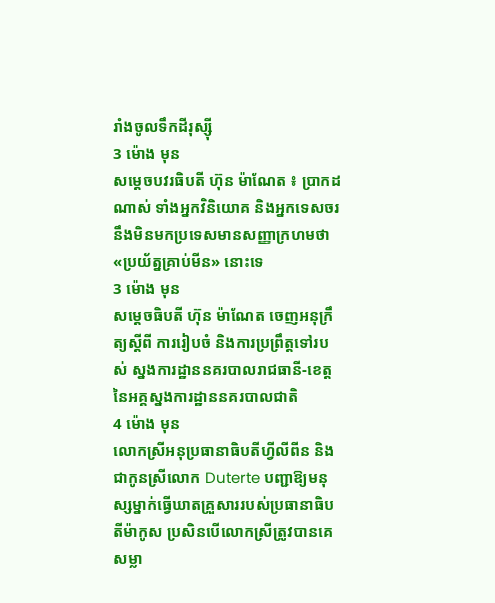រាំងចូលទឹកដីរុស្ស៊ី
3 ម៉ោង មុន
សម្តេចបវរធិបតី ហ៊ុន ម៉ាណែត ៖ ប្រាកដណាស់ ទាំងអ្នកវិនិយោគ និងអ្នកទេសចរ នឹងមិនមកប្រទេសមានសញ្ញាក្រហមថា «ប្រយ័ត្នគ្រាប់មីន» នោះទេ
3 ម៉ោង មុន
សម្តេចធិបតី ហ៊ុន ម៉ាណែត ចេញអនុក្រឹត្យស្ដីពី ការរៀបចំ និងការប្រព្រឹត្តទៅរបស់ ស្នងការដ្ឋាននគរបាលរាជធានី-ខេត្ត នៃអគ្គស្នងការដ្ឋាននគរបាលជាតិ
4 ម៉ោង មុន
លោកស្រីអនុប្រធានាធិបតីហ្វីលីពីន និងជាកូនស្រីលោក Duterte បញ្ជាឱ្យមនុស្សម្នាក់ធ្វើឃាតគ្រួសាររបស់ប្រធានាធិបតីម៉ាកូស ប្រសិនបើលោកស្រីត្រូវបានគេសម្លា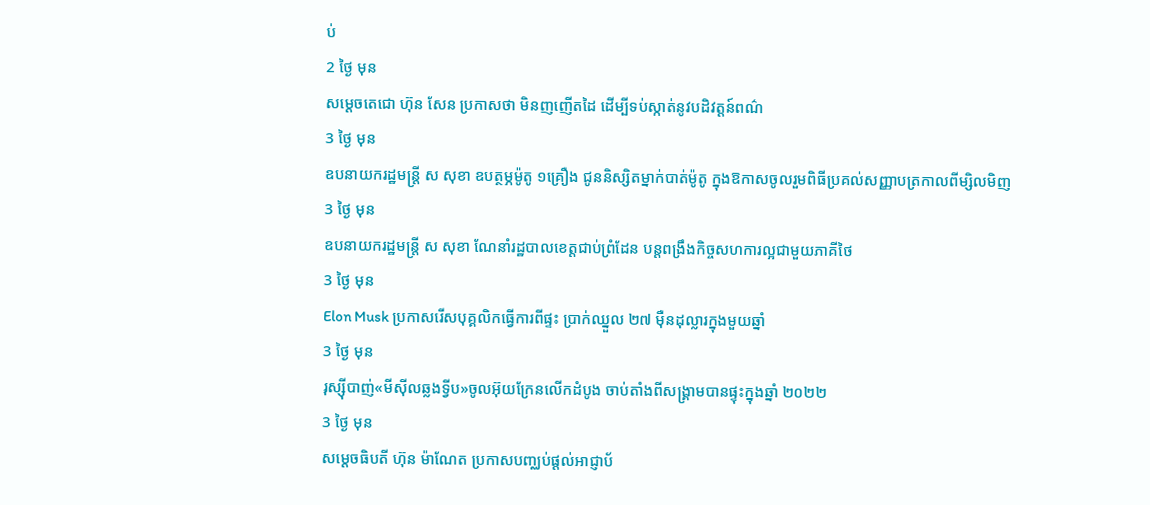ប់
2 ថ្ងៃ មុន
សម្ដេចតេជោ ហ៊ុន សែន ប្រកាសថា មិនញញើតដៃ ដើម្បីទប់ស្កាត់នូវបដិវត្តន៍ពណ៌
3 ថ្ងៃ មុន
ឧបនាយករដ្ឋមន្ត្រី ស សុខា ឧបត្ថម្ភម៉ូតូ ១គ្រឿង ជូននិស្សិតម្នាក់បាត់ម៉ូតូ ក្នុងឱកាសចូលរួមពិធីប្រគល់សញ្ញាបត្រកាលពីម្សិលមិញ
3 ថ្ងៃ មុន
ឧបនាយករដ្ឋមន្រ្តី ស សុខា ណែនាំរដ្ឋបាលខេត្តជាប់ព្រំដែន បន្តពង្រឹងកិច្ចសហការល្អជាមួយភាគីថៃ
3 ថ្ងៃ មុន
Elon Musk ប្រកាសរើសបុគ្គលិកធ្វើការពីផ្ទះ ប្រាក់ឈ្នួល ២៧ ម៉ឺនដុល្លារក្នុងមួយឆ្នាំ
3 ថ្ងៃ មុន
រុស្ស៊ីបាញ់«មីស៊ីលឆ្លងទ្វីប»ចូលអ៊ុយក្រែនលើកដំបូង ចាប់តាំងពីសង្រ្គាមបានផ្ទុះក្នុងឆ្នាំ ២០២២
3 ថ្ងៃ មុន
សម្ដេចធិបតី ហ៊ុន ម៉ាណែត ប្រកាសបញ្ឈប់ផ្ដល់អាជ្ញាប័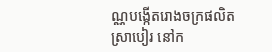ណ្ណបង្កើតរោងចក្រផលិតស្រាបៀរ នៅក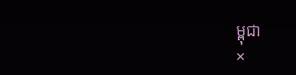ម្ពុជា
×